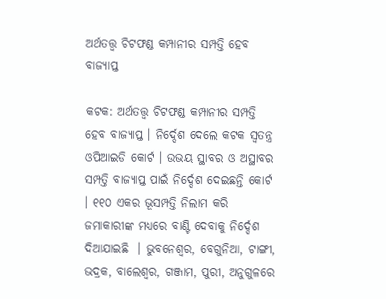ଅର୍ଥତତ୍ତ୍ବ ଚିଟଫଣ୍ଡ କମ୍ପାନୀର ସମ୍ପତ୍ତି ହେବ ବାଜ୍ୟାପ୍ତ

କଟକ: ଅର୍ଥତତ୍ତ୍ବ ଚିଟଫଣ୍ଡ କମ୍ପାନୀର ସମ୍ପତ୍ତି ହେବ ବାଜ୍ୟାପ୍ତ । ନିର୍ଦ୍ଦେଶ ଦେଲେ କଟକ ସ୍ବତନ୍ତ୍ର ଓପିଆଇଡି କୋର୍ଟ । ଉଭୟ ସ୍ଥାବର ଓ ଅସ୍ଥାବର ସମ୍ପତ୍ତି ବାଜ୍ୟାପ୍ତ ପାଇଁ ନିର୍ଦ୍ଦେଶ ଦେଇଛନ୍ତି କୋର୍ଟ  । ୧୧୦ ଏକର ଭୂସମ୍ପତ୍ତି ନିଲାମ କରି ଜମାକାରୀଙ୍କ ମଧ୍ୟରେ ବାଣ୍ଟି ଦେବାକୁ ନିର୍ଦ୍ଦେଶ ଦିଆଯାଇଛି  । ଭୁବନେଶ୍ବର, ବେଗୁନିଆ, ଟାଙ୍ଗୀ, ଭଦ୍ରକ, ବାଲେଶ୍ବର, ଗଞ୍ଜାମ, ପୁରୀ, ଅନୁଗୁଳରେ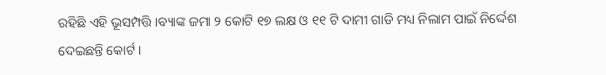ରହିଛି ଏହି ଭୂସମ୍ପତ୍ତି ।ବ୍ୟାଙ୍କ ଜମା ୨ କୋଟି ୧୭ ଲକ୍ଷ ଓ ୧୧ ଟି ଦାମୀ ଗାଡି ମଧ୍ୟ ନିଲାମ ପାଇଁ ନିର୍ଦ୍ଦେଶ ଦେଇଛନ୍ତି କୋର୍ଟ ।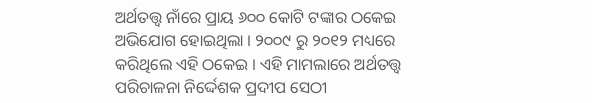ଅର୍ଥତତ୍ତ୍ବ ନାଁରେ ପ୍ରାୟ ୬୦୦ କୋଟି ଟଙ୍କାର ଠକେଇ ଅଭିଯୋଗ ହୋଇଥିଲା । ୨୦୦୯ ରୁ ୨୦୧୨ ମଧ୍ୟରେ କରିଥିଲେ ଏହି ଠକେଇ । ଏହି ମାମଲାରେ ଅର୍ଥତତ୍ତ୍ବ ପରିଚାଳନା ନିର୍ଦ୍ଦେଶକ ପ୍ରଦୀପ ସେଠୀ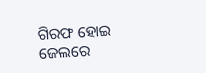ଗିରଫ ହୋଇ ଜେଲରେ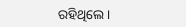ରହିଥିଲେ ।